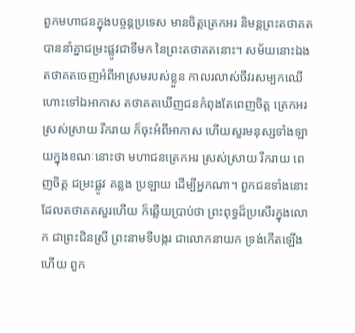ពួកមហាជនក្នុងបច្ចន្តប្រទេស មានចិត្តត្រេកអរ និមន្តព្រះតថាគត បាននាំគ្នាជម្រះផ្លូវជាទីមក នៃព្រះតថាគតនោះ។ សម័យនោះឯង តថាគតចេញអំពីអាស្រមរបស់ខ្លួន កាលរលាស់ចីវរសម្បកឈើ ហោះទៅឯអាកាស តថាគតឃើញជនកំពុងតែពេញចិត្ត ត្រេកអរ ស្រស់ស្រាយ រីករាយ ក៏ចុះអំពីអាកាស ហើយសួរមនុស្សទាំងឡាយក្នុងខណៈនោះថា មហាជនត្រេកអរ ស្រស់ស្រាយ រីករាយ ពេញចិត្ត ជម្រះផ្លូវ គន្លង ប្រឡាយ ដើម្បីអ្នកណា។ ពួកជនទាំងនោះ ដែលតថាគតសួរហើយ ក៏ឆ្លើយប្រាប់ថា ព្រះពុទ្ធដ៏ប្រសើរក្នុងលោក ជាព្រះជិនស្រី ព្រះនាមទីបង្ករ ជាលោកនាយក ទ្រង់កើតឡើងហើយ ពួក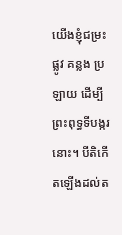យើងខ្ញុំជម្រះផ្លូវ គន្លង ប្រឡាយ ដើម្បីព្រះពុទ្ធទីបង្ករនោះ។ បីតិកើតឡើងដល់ត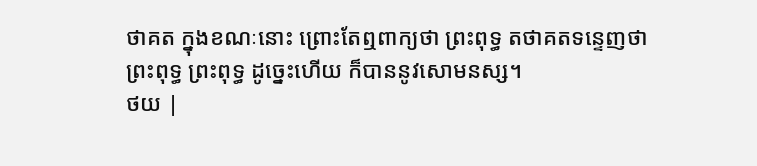ថាគត ក្នុងខណៈនោះ ព្រោះតែឮពាក្យថា ព្រះពុទ្ធ តថាគតទន្ទេញថា ព្រះពុទ្ធ ព្រះពុទ្ធ ដូច្នេះហើយ ក៏បាននូវសោមនស្ស។
ថយ |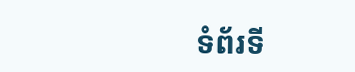ទំព័រទី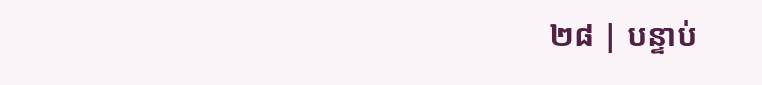២៨ | បន្ទាប់